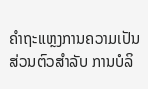ຄຳຖະແຫຼງການຄວາມເປັນສ່ວນຕົວສຳລັບ ການບໍລິ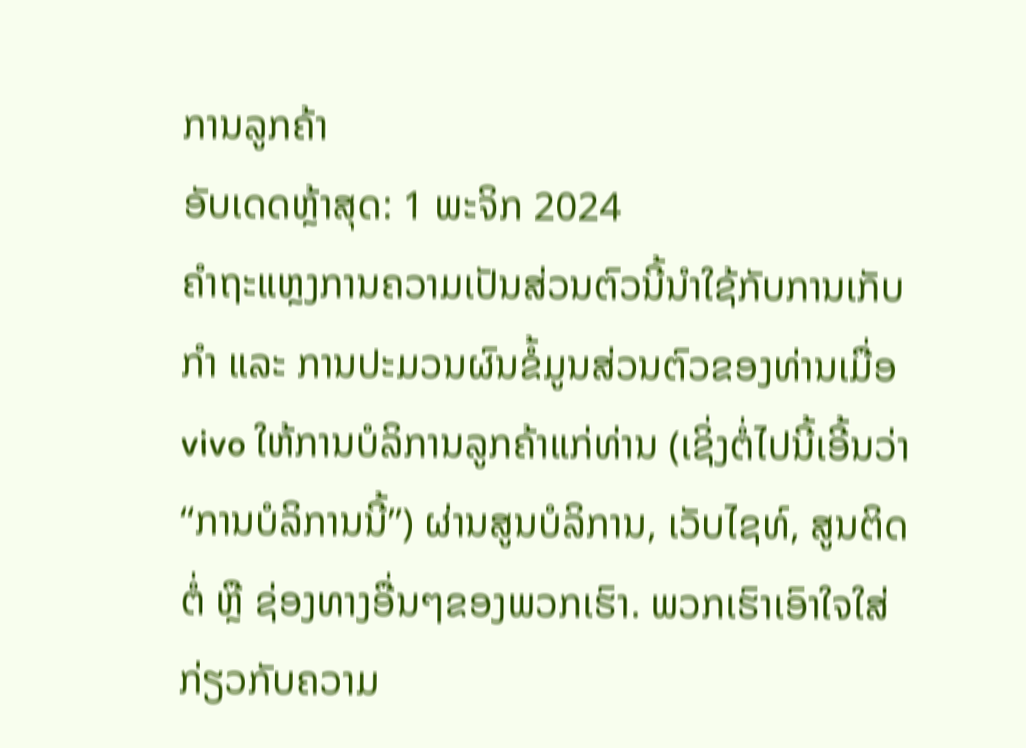ການລູກຄ້າ
ອັບເດດຫຼ້າສຸດ: 1 ພະຈິກ 2024
ຄຳຖະແຫຼງການຄວາມເປັນສ່ວນຕົວນີ້ນຳໃຊ້ກັບການເກັບກຳ ແລະ ການປະມວນຜົນຂໍ້ມູນສ່ວນຕົວຂອງທ່ານເມື່ອ vivo ໃຫ້ການບໍລິການລູກຄ້າແກ່ທ່ານ (ເຊິ່ງຕໍ່ໄປນີ້ເອີ້ນວ່າ “ການບໍລິການນີ້”) ຜ່ານສູນບໍລິການ, ເວັບໄຊທ໌, ສູນຕິດຕໍ່ ຫຼື ຊ່ອງທາງອື່ນໆຂອງພວກເຮົາ. ພວກເຮົາເອົາໃຈໃສ່ກ່ຽວກັບຄວາມ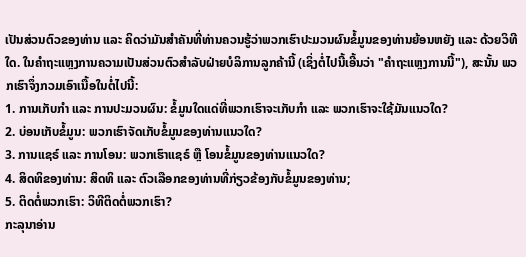ເປັນສ່ວນຕົວຂອງທ່ານ ແລະ ຄິດວ່າມັນສຳຄັນທີ່ທ່ານຄວນຮູ້ວ່າພວກເຮົາປະມວນຜົນຂໍ້ມູນຂອງທ່ານຍ້ອນຫຍັງ ແລະ ດ້ວຍວິທີໃດ. ໃນຄຳຖະແຫຼງການຄວາມເປັນສ່ວນຕົວສຳລັບຝ່າຍບໍລິການລູກຄ້ານີ້ (ເຊິ່ງຕໍ່ໄປນີ້ເອີ້ນວ່າ "ຄຳຖະແຫຼງການນີ້"), ສະນັ້ນ ພວກເຮົາຈຶ່ງກວມເອົາເນື້ອໃນຕໍ່ໄປນີ້:
1. ການເກັບກຳ ແລະ ການປະມວນຜົນ: ຂໍ້ມູນໃດແດ່ທີ່ພວກເຮົາຈະເກັບກຳ ແລະ ພວກເຮົາຈະໃຊ້ມັນແນວໃດ?
2. ບ່ອນເກັບຂໍ້ມູນ: ພວກເຮົາຈັດເກັບຂໍ້ມູນຂອງທ່ານແນວໃດ?
3. ການແຊຣ໌ ແລະ ການໂອນ: ພວກເຮົາແຊຣ໌ ຫຼື ໂອນຂໍ້ມູນຂອງທ່ານແນວໃດ?
4. ສິດທິຂອງທ່ານ: ສິດທິ ແລະ ຕົວເລືອກຂອງທ່ານທີ່ກ່ຽວຂ້ອງກັບຂໍ້ມູນຂອງທ່ານ;
5. ຕິດຕໍ່ພວກເຮົາ: ວິທີຕິດຕໍ່ພວກເຮົາ?
ກະລຸນາອ່ານ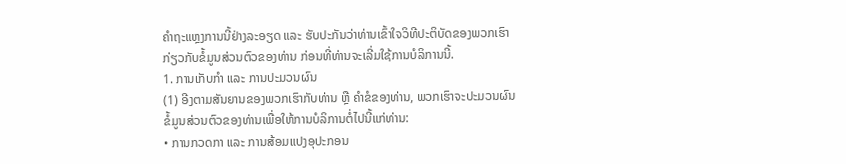ຄຳຖະແຫຼງການນີ້ຢ່າງລະອຽດ ແລະ ຮັບປະກັນວ່າທ່ານເຂົ້າໃຈວິທີປະຕິບັດຂອງພວກເຮົາກ່ຽວກັບຂໍ້ມູນສ່ວນຕົວຂອງທ່ານ ກ່ອນທີ່ທ່ານຈະເລີ່ມໃຊ້ການບໍລິການນີ້.
1. ການເກັບກຳ ແລະ ການປະມວນຜົນ
(1) ອີງຕາມສັນຍານຂອງພວກເຮົາກັບທ່ານ ຫຼື ຄຳຂໍຂອງທ່ານ, ພວກເຮົາຈະປະມວນຜົນຂໍ້ມູນສ່ວນຕົວຂອງທ່ານເພື່ອໃຫ້ການບໍລິການຕໍ່ໄປນີ້ແກ່ທ່ານ:
• ການກວດກາ ແລະ ການສ້ອມແປງອຸປະກອນ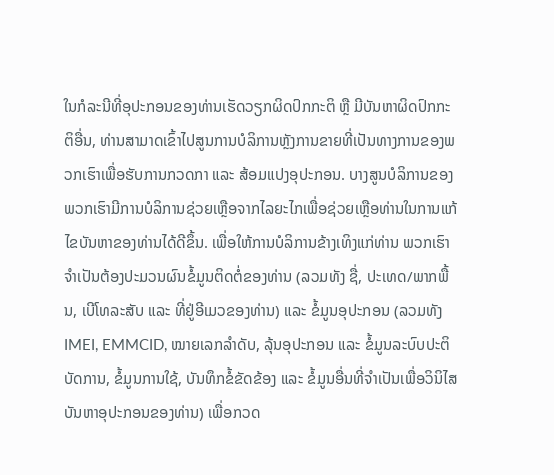ໃນກໍລະນີທີ່ອຸປະກອນຂອງທ່ານເຮັດວຽກຜິດປົກກະຕິ ຫຼື ມີບັນຫາຜິດປົກກະຕິອື່ນ, ທ່ານສາມາດເຂົ້າໄປສູນການບໍລິການຫຼັງການຂາຍທີ່ເປັນທາງການຂອງພວກເຮົາເພື່ອຮັບການກວດກາ ແລະ ສ້ອມແປງອຸປະກອນ. ບາງສູນບໍລິການຂອງພວກເຮົາມີການບໍລິການຊ່ວຍເຫຼືອຈາກໄລຍະໄກເພື່ອຊ່ວຍເຫຼືອທ່ານໃນການແກ້ໄຂບັນຫາຂອງທ່ານໄດ້ດີຂຶ້ນ. ເພື່ອໃຫ້ການບໍລິການຂ້າງເທິງແກ່ທ່ານ ພວກເຮົາຈຳເປັນຕ້ອງປະມວນຜົນຂໍ້ມູນຕິດຕໍ່ຂອງທ່ານ (ລວມທັງ ຊື່, ປະເທດ/ພາກພື້ນ, ເບີໂທລະສັບ ແລະ ທີ່ຢູ່ອີເມວຂອງທ່ານ) ແລະ ຂໍ້ມູນອຸປະກອນ (ລວມທັງ IMEI, EMMCID, ໝາຍເລກລຳດັບ, ລຸ້ນອຸປະກອນ ແລະ ຂໍ້ມູນລະບົບປະຕິບັດການ, ຂໍ້ມູນການໃຊ້, ບັນທຶກຂໍ້ຂັດຂ້ອງ ແລະ ຂໍ້ມູນອື່ນທີ່ຈຳເປັນເພື່ອວິນິໄສບັນຫາອຸປະກອນຂອງທ່ານ) ເພື່ອກວດ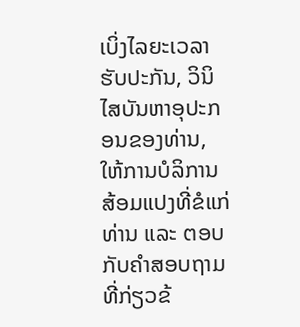ເບິ່ງໄລຍະເວລາຮັບປະກັນ, ວິນິໄສບັນຫາອຸປະກອນຂອງທ່ານ, ໃຫ້ການບໍລິການສ້ອມແປງທີ່ຂໍແກ່ທ່ານ ແລະ ຕອບກັບຄຳສອບຖາມທີ່ກ່ຽວຂ້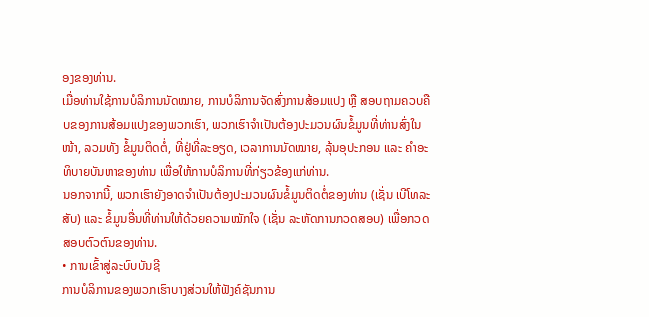ອງຂອງທ່ານ.
ເມື່ອທ່ານໃຊ້ການບໍລິການນັດໝາຍ, ການບໍລິການຈັດສົ່ງການສ້ອມແປງ ຫຼື ສອບຖາມຄວບຄືບຂອງການສ້ອມແປງຂອງພວກເຮົາ, ພວກເຮົາຈຳເປັນຕ້ອງປະມວນຜົນຂໍ້ມູນທີ່ທ່ານສົ່ງໃນໜ້າ, ລວມທັງ ຂໍ້ມູນຕິດຕໍ່, ທີ່ຢູ່ທີ່ລະອຽດ, ເວລາການນັດໝາຍ, ລຸ້ນອຸປະກອນ ແລະ ຄຳອະທິບາຍບັນຫາຂອງທ່ານ ເພື່ອໃຫ້ການບໍລິການທີ່ກ່ຽວຂ້ອງແກ່ທ່ານ.
ນອກຈາກນີ້, ພວກເຮົາຍັງອາດຈຳເປັນຕ້ອງປະມວນຜົນຂໍ້ມູນຕິດຕໍ່ຂອງທ່ານ (ເຊັ່ນ ເບີໂທລະສັບ) ແລະ ຂໍ້ມູນອື່ນທີ່ທ່ານໃຫ້ດ້ວຍຄວາມໝັກໃຈ (ເຊັ່ນ ລະຫັດການກວດສອບ) ເພື່ອກວດສອບຕົວຕົນຂອງທ່ານ.
• ການເຂົ້າສູ່ລະບົບບັນຊີ
ການບໍລິການຂອງພວກເຮົາບາງສ່ວນໃຫ້ຟັງຄ໌ຊັນການ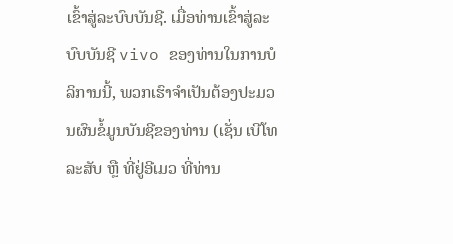ເຂົ້າສູ່ລະບົບບັນຊີ. ເມື່ອທ່ານເຂົ້າສູ່ລະບົບບັນຊີ vivo ຂອງທ່ານໃນການບໍລິການນີ້, ພວກເຮົາຈຳເປັນຕ້ອງປະມວນຜົນຂໍ້ມູນບັນຊີຂອງທ່ານ (ເຊັ່ນ ເບີໂທລະສັບ ຫຼື ທີ່ຢູ່ອີເມວ ທີ່ທ່ານ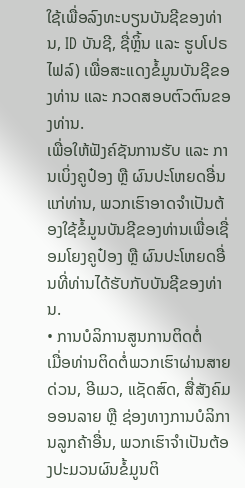ໃຊ້ເພື່ອລົງທະບຽນບັນຊີຂອງທ່ານ, ID ບັນຊີ, ຊື່ຫຼິ້ນ ແລະ ຮູບໂປຣໄຟລ໌) ເພື່ອສະແດງຂໍ້ມູນບັນຊີຂອງທ່ານ ແລະ ກວດສອບຕົວຕົນຂອງທ່ານ.
ເພື່ອໃຫ້ຟັງຄ໌ຊັນການຮັບ ແລະ ການເບິ່ງຄູປ໋ອງ ຫຼື ຜົນປະໂຫຍດອື່ນແກ່ທ່ານ, ພວກເຮົາອາດຈຳເປັນຕ້ອງໃຊ້ຂໍ້ມູນບັນຊີຂອງທ່ານເພື່ອເຊື່ອມໂຍງຄູປ໋ອງ ຫຼື ຜົນປະໂຫຍດອື່ນທີ່ທ່ານໄດ້ຮັບກັບບັນຊີຂອງທ່ານ.
• ການບໍລິການສູນການຕິດຕໍ່
ເມື່ອທ່ານຕິດຕໍ່ພວກເຮົາຜ່ານສາຍດ່ວນ, ອີເມວ, ແຊັດສົດ, ສື່ສັງຄົມອອນລາຍ ຫຼື ຊ່ອງທາງການບໍລິການລູກຄ້າອື່ນ, ພວກເຮົາຈຳເປັນຕ້ອງປະມວນຜົນຂໍ້ມູນຕິ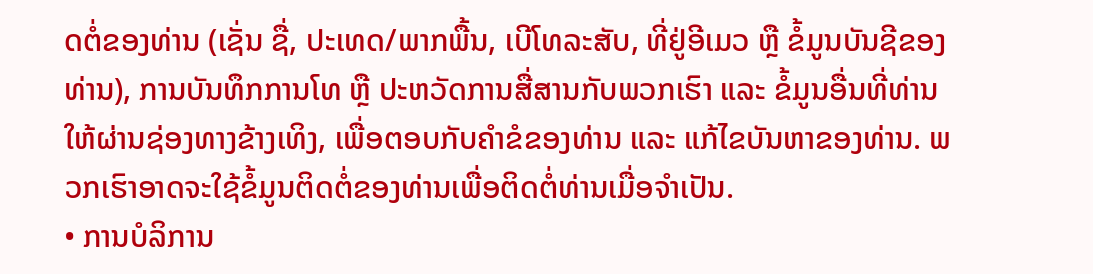ດຕໍ່ຂອງທ່ານ (ເຊັ່ນ ຊື່, ປະເທດ/ພາກພື້ນ, ເບີໂທລະສັບ, ທີ່ຢູ່ອີເມວ ຫຼື ຂໍ້ມູນບັນຊີຂອງທ່ານ), ການບັນທຶກການໂທ ຫຼື ປະຫວັດການສື່ສານກັບພວກເຮົາ ແລະ ຂໍ້ມູນອື່ນທີ່ທ່ານໃຫ້ຜ່ານຊ່ອງທາງຂ້າງເທິງ, ເພື່ອຕອບກັບຄຳຂໍຂອງທ່ານ ແລະ ແກ້ໄຂບັນຫາຂອງທ່ານ. ພວກເຮົາອາດຈະໃຊ້ຂໍ້ມູນຕິດຕໍ່ຂອງທ່ານເພື່ອຕິດຕໍ່ທ່ານເມື່ອຈຳເປັນ.
• ການບໍລິການ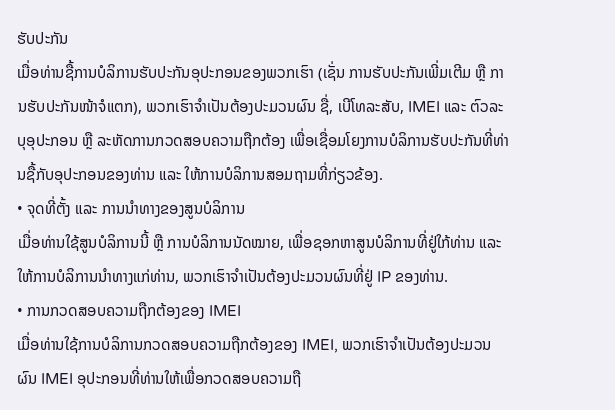ຮັບປະກັນ
ເມື່ອທ່ານຊື້ການບໍລິການຮັບປະກັນອຸປະກອນຂອງພວກເຮົາ (ເຊັ່ນ ການຮັບປະກັນເພີ່ມເຕີມ ຫຼື ການຮັບປະກັນໜ້າຈໍແຕກ), ພວກເຮົາຈຳເປັນຕ້ອງປະມວນຜົນ ຊື່, ເບີໂທລະສັບ, IMEI ແລະ ຕົວລະບຸອຸປະກອນ ຫຼື ລະຫັດການກວດສອບຄວາມຖືກຕ້ອງ ເພື່ອເຊື່ອມໂຍງການບໍລິການຮັບປະກັນທີ່ທ່ານຊື້ກັບອຸປະກອນຂອງທ່ານ ແລະ ໃຫ້ການບໍລິການສອມຖາມທີ່ກ່ຽວຂ້ອງ.
• ຈຸດທີ່ຕັ້ງ ແລະ ການນຳທາງຂອງສູນບໍລິການ
ເມື່ອທ່ານໃຊ້ສູນບໍລິການນີ້ ຫຼື ການບໍລິການນັດໝາຍ, ເພື່ອຊອກຫາສູນບໍລິການທີ່ຢູ່ໃກ້ທ່ານ ແລະ ໃຫ້ການບໍລິການນຳທາງແກ່ທ່ານ, ພວກເຮົາຈຳເປັນຕ້ອງປະມວນຜົນທີ່ຢູ່ IP ຂອງທ່ານ.
• ການກວດສອບຄວາມຖືກຕ້ອງຂອງ IMEI
ເມື່ອທ່ານໃຊ້ການບໍລິການກວດສອບຄວາມຖືກຕ້ອງຂອງ IMEI, ພວກເຮົາຈຳເປັນຕ້ອງປະມວນຜົນ IMEI ອຸປະກອນທີ່ທ່ານໃຫ້ເພື່ອກວດສອບຄວາມຖື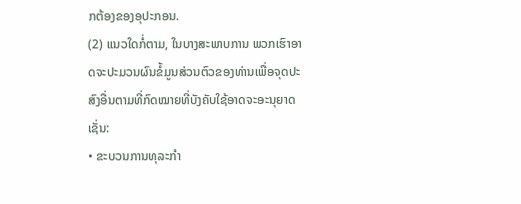ກຕ້ອງຂອງອຸປະກອນ.
(2) ແນວໃດກໍ່ຕາມ, ໃນບາງສະພາບການ ພວກເຮົາອາດຈະປະມວນຜົນຂໍ້ມູນສ່ວນຕົວຂອງທ່ານເພື່ອຈຸດປະສົງອື່ນຕາມທີ່ກົດໝາຍທີ່ບັງຄັບໃຊ້ອາດຈະອະນຸຍາດ ເຊັ່ນ:
• ຂະບວນການທຸລະກຳ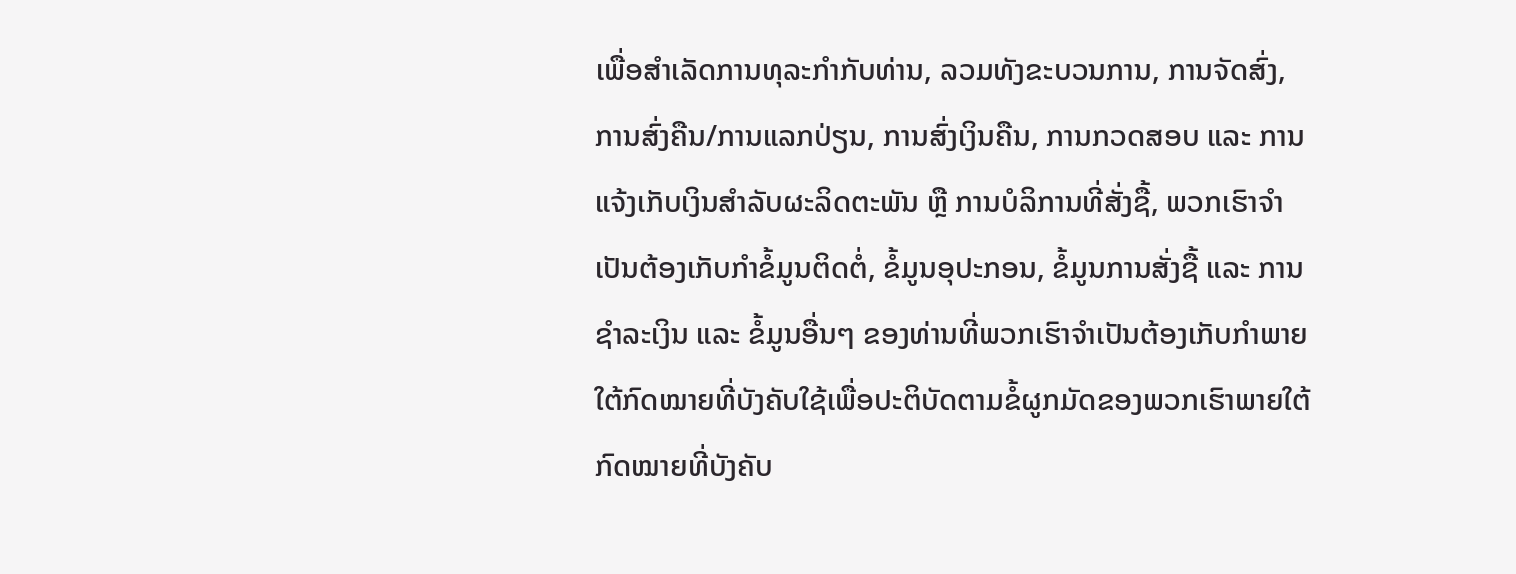ເພື່ອສຳເລັດການທຸລະກຳກັບທ່ານ, ລວມທັງຂະບວນການ, ການຈັດສົ່ງ, ການສົ່ງຄືນ/ການແລກປ່ຽນ, ການສົ່ງເງິນຄືນ, ການກວດສອບ ແລະ ການແຈ້ງເກັບເງິນສຳລັບຜະລິດຕະພັນ ຫຼື ການບໍລິການທີ່ສັ່ງຊື້, ພວກເຮົາຈຳເປັນຕ້ອງເກັບກຳຂໍ້ມູນຕິດຕໍ່, ຂໍ້ມູນອຸປະກອນ, ຂໍ້ມູນການສັ່ງຊື້ ແລະ ການຊຳລະເງິນ ແລະ ຂໍ້ມູນອື່ນໆ ຂອງທ່ານທີ່ພວກເຮົາຈຳເປັນຕ້ອງເກັບກຳພາຍໃຕ້ກົດໝາຍທີ່ບັງຄັບໃຊ້ເພື່ອປະຕິບັດຕາມຂໍ້ຜູກມັດຂອງພວກເຮົາພາຍໃຕ້ກົດໝາຍທີ່ບັງຄັບ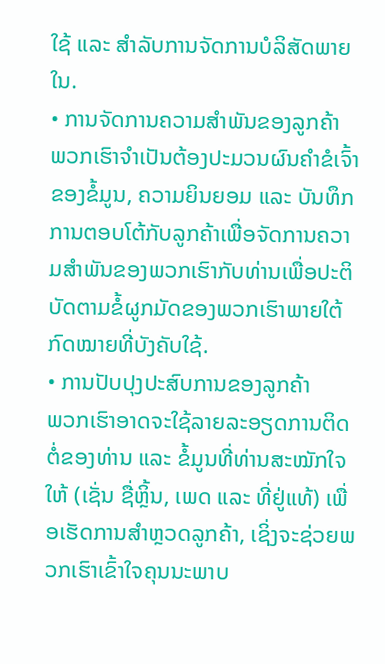ໃຊ້ ແລະ ສຳລັບການຈັດການບໍລິສັດພາຍໃນ.
• ການຈັດການຄວາມສຳພັນຂອງລູກຄ້າ
ພວກເຮົາຈຳເປັນຕ້ອງປະມວນຜົນຄຳຂໍເຈົ້າຂອງຂໍ້ມູນ, ຄວາມຍິນຍອມ ແລະ ບັນທຶກການຕອບໂຕ້ກັບລູກຄ້າເພື່ອຈັດການຄວາມສຳພັນຂອງພວກເຮົາກັບທ່ານເພື່ອປະຕິບັດຕາມຂໍ້ຜູກມັດຂອງພວກເຮົາພາຍໃຕ້ກົດໝາຍທີ່ບັງຄັບໃຊ້.
• ການປັບປຸງປະສົບການຂອງລູກຄ້າ
ພວກເຮົາອາດຈະໃຊ້ລາຍລະອຽດການຕິດຕໍ່ຂອງທ່ານ ແລະ ຂໍ້ມູນທີ່ທ່ານສະໝັກໃຈໃຫ້ (ເຊັ່ນ ຊື່ຫຼິ້ນ, ເພດ ແລະ ທີ່ຢູ່ແທ້) ເພື່ອເຮັດການສຳຫຼວດລູກຄ້າ, ເຊິ່ງຈະຊ່ວຍພວກເຮົາເຂົ້າໃຈຄຸນນະພາບ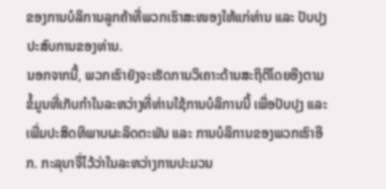ຂອງການບໍລິການລູກຄ້າທີ່ພວກເຮົາສະໜອງໃຫ້ແກ່ທ່ານ ແລະ ປັບປຸງປະສົບການຂອງທ່ານ.
ນອກຈາກນີ້, ພວກເຮົາຍັງຈະເຮັດການວິເຄາະດ້ານສະຖິຕິໂດຍອີງຕາມຂໍ້ມູນທີ່ເກັບກຳໃນລະຫວ່າງທີ່ທ່ານໃຊ້ການບໍລິການນີ້ ເພື່ອປັບປຸງ ແລະ ເພີ່ມປະສິດທິພາບຜະລິດຕະພັນ ແລະ ການບໍລິການຂອງພວກເຮົາອີກ. ກະລຸນາຈື່ໄວ້ວ່າໃນລະຫວ່າງການປະມວນ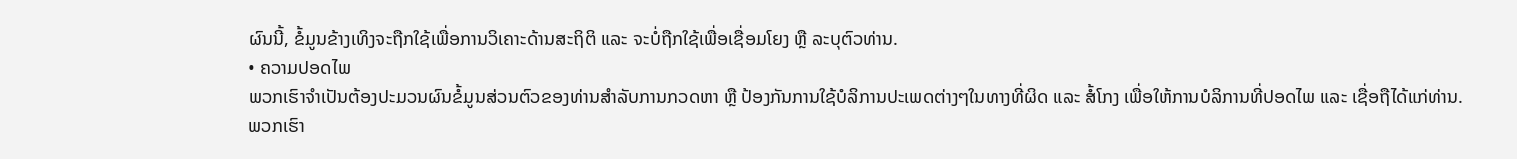ຜົນນີ້, ຂໍ້ມູນຂ້າງເທິງຈະຖືກໃຊ້ເພື່ອການວິເຄາະດ້ານສະຖິຕິ ແລະ ຈະບໍ່ຖືກໃຊ້ເພື່ອເຊື່ອມໂຍງ ຫຼື ລະບຸຕົວທ່ານ.
• ຄວາມປອດໄພ
ພວກເຮົາຈຳເປັນຕ້ອງປະມວນຜົນຂໍ້ມູນສ່ວນຕົວຂອງທ່ານສຳລັບການກວດຫາ ຫຼື ປ້ອງກັນການໃຊ້ບໍລິການປະເພດຕ່າງໆໃນທາງທີ່ຜິດ ແລະ ສໍ້ໂກງ ເພື່ອໃຫ້ການບໍລິການທີ່ປອດໄພ ແລະ ເຊື່ອຖືໄດ້ແກ່ທ່ານ.
ພວກເຮົາ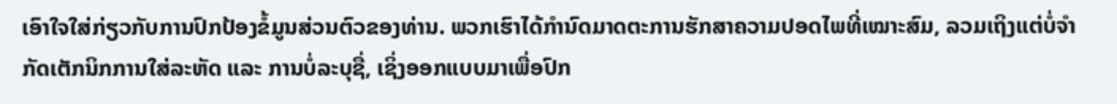ເອົາໃຈໃສ່ກ່ຽວກັບການປົກປ້ອງຂໍ້ມູນສ່ວນຕົວຂອງທ່ານ. ພວກເຮົາໄດ້ກຳນົດມາດຕະການຮັກສາຄວາມປອດໄພທີ່ເໝາະສົມ, ລວມເຖິງແຕ່ບໍ່ຈຳກັດເຕັກນິກການໃສ່ລະຫັດ ແລະ ການບໍ່ລະບຸຊື່, ເຊິ່ງອອກແບບມາເພື່ອປົກ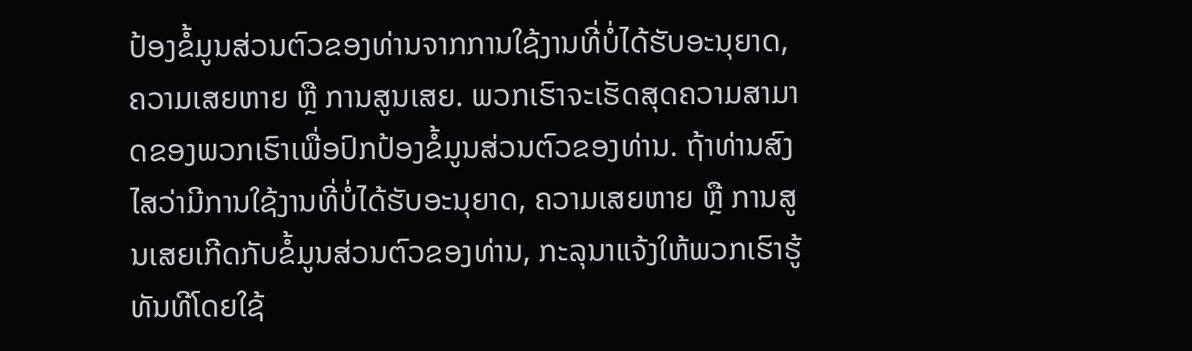ປ້ອງຂໍ້ມູນສ່ວນຕົວຂອງທ່ານຈາກການໃຊ້ງານທີ່ບໍ່ໄດ້ຮັບອະນຸຍາດ, ຄວາມເສຍຫາຍ ຫຼື ການສູນເສຍ. ພວກເຮົາຈະເຮັດສຸດຄວາມສາມາດຂອງພວກເຮົາເພື່ອປົກປ້ອງຂໍ້ມູນສ່ວນຕົວຂອງທ່ານ. ຖ້າທ່ານສົງໄສວ່າມີການໃຊ້ງານທີ່ບໍ່ໄດ້ຮັບອະນຸຍາດ, ຄວາມເສຍຫາຍ ຫຼື ການສູນເສຍເກີດກັບຂໍ້ມູນສ່ວນຕົວຂອງທ່ານ, ກະລຸນາແຈ້ງໃຫ້ພວກເຮົາຮູ້ທັນທີໂດຍໃຊ້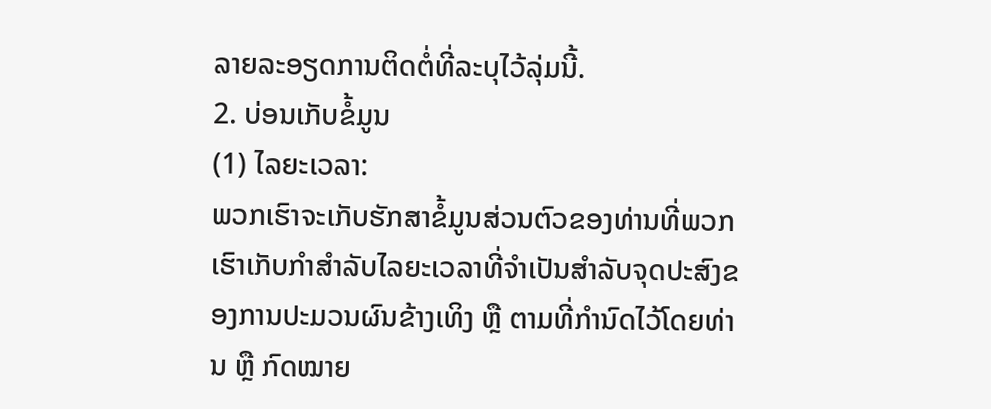ລາຍລະອຽດການຕິດຕໍ່ທີ່ລະບຸໄວ້ລຸ່ມນີ້.
2. ບ່ອນເກັບຂໍ້ມູນ
(1) ໄລຍະເວລາ:
ພວກເຮົາຈະເກັບຮັກສາຂໍ້ມູນສ່ວນຕົວຂອງທ່ານທີ່ພວກເຮົາເກັບກຳສຳລັບໄລຍະເວລາທີ່ຈຳເປັນສຳລັບຈຸດປະສົງຂອງການປະມວນຜົນຂ້າງເທິງ ຫຼື ຕາມທີ່ກຳນົດໄວ້ໂດຍທ່ານ ຫຼື ກົດໝາຍ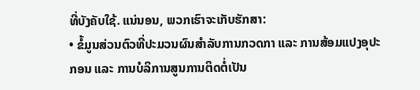ທີ່ບັງຄັບໃຊ້. ແນ່ນອນ, ພວກເຮົາຈະເກັບຮັກສາ:
• ຂໍ້ມູນສ່ວນຕົວທີ່ປະມວນຜົນສຳລັບການກວດກາ ແລະ ການສ້ອມແປງອຸປະກອນ ແລະ ການບໍລິການສູນການຕິດຕໍ່ເປັນ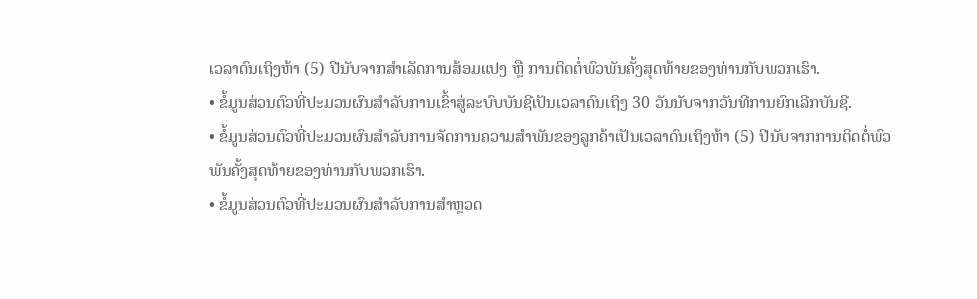ເວລາດົນເຖິງຫ້າ (5) ປີນັບຈາກສຳເລັດການສ້ອມແປງ ຫຼື ການຕິດຕໍ່ພົວພັນຄັ້ງສຸດທ້າຍຂອງທ່ານກັບພວກເຮົາ.
• ຂໍ້ມູນສ່ວນຕົວທີ່ປະມວນຜົນສຳລັບການເຂົ້າສູ່ລະບົບບັນຊີເປັນເວລາດົນເຖິງ 30 ວັນນັບຈາກວັນທີການຍົກເລີກບັນຊີ.
• ຂໍ້ມູນສ່ວນຕົວທີ່ປະມວນຜົນສຳລັບການຈັດການຄວາມສຳພັນຂອງລູກຄ້າເປັນເວລາດົນເຖິງຫ້າ (5) ປີນັບຈາກການຕິດຕໍ່ພົວພັນຄັ້ງສຸດທ້າຍຂອງທ່ານກັບພວກເຮົາ.
• ຂໍ້ມູນສ່ວນຕົວທີ່ປະມວນຜົນສຳລັບການສຳຫຼວດ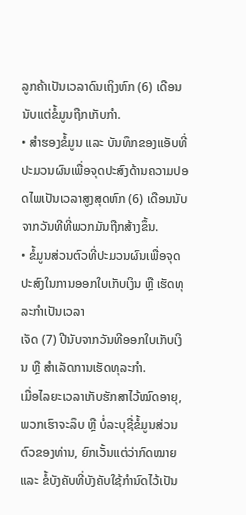ລູກຄ້າເປັນເວລາດົນເຖິງຫົກ (6) ເດືອນນັບແຕ່ຂໍ້ມູນຖືກເກັບກຳ.
• ສຳຮອງຂໍ້ມູນ ແລະ ບັນທຶກຂອງແອັບທີ່ປະມວນຜົນເພື່ອຈຸດປະສົງດ້ານຄວາມປອດໄພເປັນເວລາສູງສຸດຫົກ (6) ເດືອນນັບຈາກວັນທີທີ່ພວກມັນຖືກສ້າງຂຶ້ນ.
• ຂໍ້ມູນສ່ວນຕົວທີ່ປະມວນຜົນເພື່ອຈຸດປະສົງໃນການອອກໃບເກັບເງິນ ຫຼື ເຮັດທຸລະກຳເປັນເວລາ
ເຈັດ (7) ປີນັບຈາກວັນທີອອກໃບເກັບເງິນ ຫຼື ສຳເລັດການເຮັດທຸລະກຳ.
ເມື່ອໄລຍະເວລາເກັບຮັກສາໄວ້ໝົດອາຍຸ, ພວກເຮົາຈະລຶບ ຫຼື ບໍ່ລະບຸຊື່ຂໍ້ມູນສ່ວນຕົວຂອງທ່ານ, ຍົກເວັ້ນແຕ່ວ່າກົດໝາຍ ແລະ ຂໍ້ບັງຄັບທີ່ບັງຄັບໃຊ້ກຳນົດໄວ້ເປັນ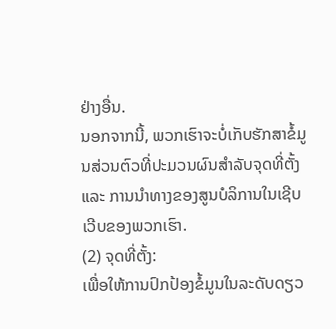ຢ່າງອື່ນ.
ນອກຈາກນີ້, ພວກເຮົາຈະບໍ່ເກັບຮັກສາຂໍ້ມູນສ່ວນຕົວທີ່ປະມວນຜົນສຳລັບຈຸດທີ່ຕັ້ງ ແລະ ການນຳທາງຂອງສູນບໍລິການໃນເຊີບເວີບຂອງພວກເຮົາ.
(2) ຈຸດທີ່ຕັ້ງ:
ເພື່ອໃຫ້ການປົກປ້ອງຂໍ້ມູນໃນລະດັບດຽວ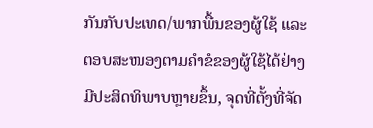ກັນກັບປະເທດ/ພາກພື້ນຂອງຜູ້ໃຊ້ ແລະ ຕອບສະໜອງຕາມຄຳຂໍຂອງຜູ້ໃຊ້ໄດ້ຢ່າງມີປະສິດທິພາບຫຼາຍຂຶ້ນ, ຈຸດທີ່ຕັ້ງທີ່ຈັດ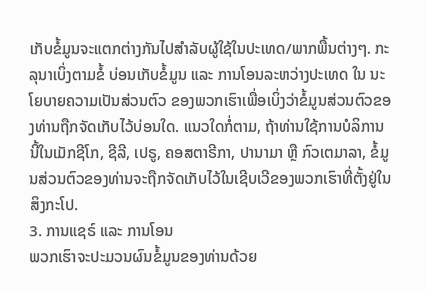ເກັບຂໍ້ມູນຈະແຕກຕ່າງກັນໄປສຳລັບຜູ້ໃຊ້ໃນປະເທດ/ພາກພື້ນຕ່າງໆ. ກະລຸນາເບິ່ງຕາມຂໍ້ ບ່ອນເກັບຂໍ້ມູນ ແລະ ການໂອນລະຫວ່າງປະເທດ ໃນ ນະໂຍບາຍຄວາມເປັນສ່ວນຕົວ ຂອງພວກເຮົາເພື່ອເບິ່ງວ່າຂໍ້ມູນສ່ວນຕົວຂອງທ່ານຖືກຈັດເກັບໄວ້ບ່ອນໃດ. ແນວໃດກໍ່ຕາມ, ຖ້າທ່ານໃຊ້ການບໍລິການນີ້ໃນເມັກຊີໂກ, ຊີລີ, ເປຣູ, ຄອສຕາຣີກາ, ປານາມາ ຫຼື ກົວເຕມາລາ, ຂໍ້ມູນສ່ວນຕົວຂອງທ່ານຈະຖືກຈັດເກັບໄວ້ໃນເຊີບເວີຂອງພວກເຮົາທີ່ຕັ້ງຢູ່ໃນສິງກະໂປ.
3. ການແຊຣ໌ ແລະ ການໂອນ
ພວກເຮົາຈະປະມວນຜົນຂໍ້ມູນຂອງທ່ານດ້ວຍ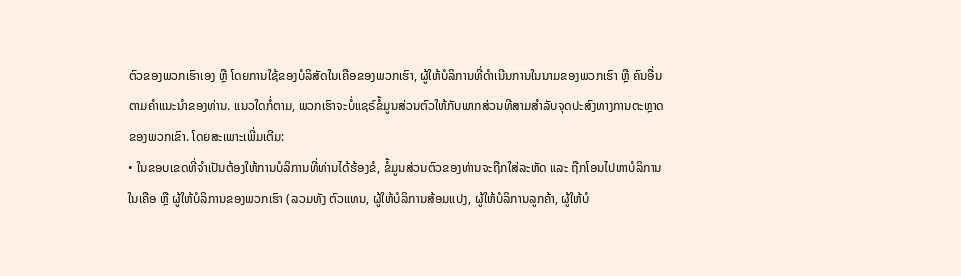ຕົວຂອງພວກເຮົາເອງ ຫຼື ໂດຍການໃຊ້ຂອງບໍລິສັດໃນເຄືອຂອງພວກເຮົາ, ຜູ້ໃຫ້ບໍລິການທີ່ດຳເນີນການໃນນາມຂອງພວກເຮົາ ຫຼື ຄົນອື່ນຕາມຄຳແນະນຳຂອງທ່ານ. ແນວໃດກໍ່ຕາມ, ພວກເຮົາຈະບໍ່ແຊຣ໌ຂໍ້ມູນສ່ວນຕົວໃຫ້ກັບພາກສ່ວນທີສາມສຳລັບຈຸດປະສົງທາງການຕະຫຼາດຂອງພວກເຂົາ. ໂດຍສະເພາະເພີ່ມເຕີມ:
• ໃນຂອບເຂດທີ່ຈຳເປັນຕ້ອງໃຫ້ການບໍລິການທີ່ທ່ານໄດ້ຮ້ອງຂໍ, ຂໍ້ມູນສ່ວນຕົວຂອງທ່ານຈະຖືກໃສ່ລະຫັດ ແລະ ຖືກໂອນໄປຫາບໍລິການໃນເຄືອ ຫຼື ຜູ້ໃຫ້ບໍລິການຂອງພວກເຮົາ (ລວມທັງ ຕົວແທນ, ຜູ້ໃຫ້ບໍລິການສ້ອມແປງ, ຜູ້ໃຫ້ບໍລິການລູກຄ້າ, ຜູ້ໃຫ້ບໍ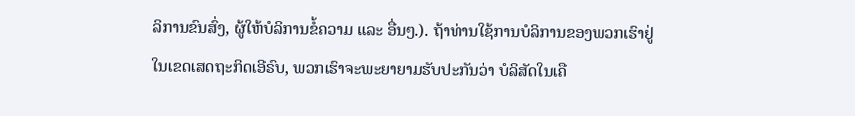ລິການຂົນສົ່ງ, ຜູ້ໃຫ້ບໍລິການຂໍ້ຄວາມ ແລະ ອື່ນໆ.). ຖ້າທ່ານໃຊ້ການບໍລິການຂອງພວກເຮົາຢູ່ໃນເຂດເສດຖະກິດເອີຣົບ, ພວກເຮົາຈະພະຍາຍາມຮັບປະກັນວ່າ ບໍລິສັດໃນເຄື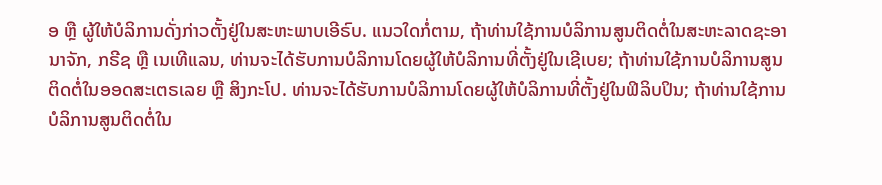ອ ຫຼື ຜູ້ໃຫ້ບໍລິການດັ່ງກ່າວຕັ້ງຢູ່ໃນສະຫະພາບເອີຣົບ. ແນວໃດກໍ່ຕາມ, ຖ້າທ່ານໃຊ້ການບໍລິການສູນຕິດຕໍ່ໃນສະຫະລາດຊະອານາຈັກ, ກຣີຊ ຫຼື ເນເທີແລນ, ທ່ານຈະໄດ້ຮັບການບໍລິການໂດຍຜູ້ໃຫ້ບໍລິການທີ່ຕັ້ງຢູ່ໃນເຊີເບຍ; ຖ້າທ່ານໃຊ້ການບໍລິການສູນຕິດຕໍ່ໃນອອດສະເຕຣເລຍ ຫຼື ສິງກະໂປ. ທ່ານຈະໄດ້ຮັບການບໍລິການໂດຍຜູ້ໃຫ້ບໍລິການທີ່ຕັ້ງຢູ່ໃນຟິລິບປິນ; ຖ້າທ່ານໃຊ້ການບໍລິການສູນຕິດຕໍ່ໃນ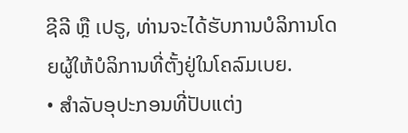ຊີລີ ຫຼື ເປຣູ, ທ່ານຈະໄດ້ຮັບການບໍລິການໂດຍຜູ້ໃຫ້ບໍລິການທີ່ຕັ້ງຢູ່ໃນໂຄລົມເບຍ.
• ສຳລັບອຸປະກອນທີ່ປັບແຕ່ງ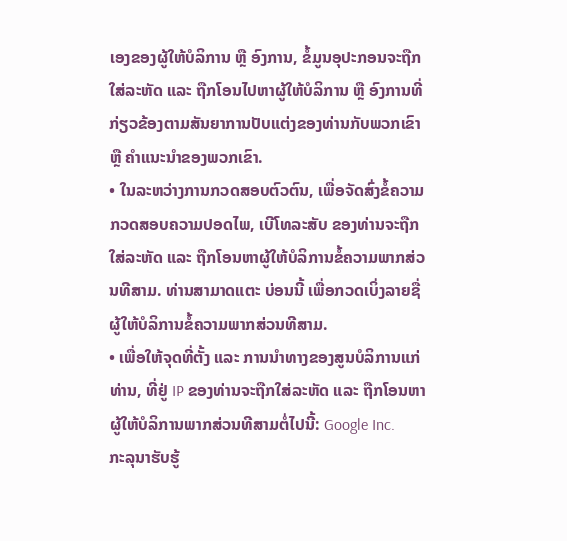ເອງຂອງຜູ້ໃຫ້ບໍລິການ ຫຼື ອົງການ, ຂໍ້ມູນອຸປະກອນຈະຖືກໃສ່ລະຫັດ ແລະ ຖືກໂອນໄປຫາຜູ້ໃຫ້ບໍລິການ ຫຼື ອົງການທີ່ກ່ຽວຂ້ອງຕາມສັນຍາການປັບແຕ່ງຂອງທ່ານກັບພວກເຂົາ ຫຼື ຄຳແນະນຳຂອງພວກເຂົາ.
• ໃນລະຫວ່າງການກວດສອບຕົວຕົນ, ເພື່ອຈັດສົ່ງຂໍ້ຄວາມກວດສອບຄວາມປອດໄພ, ເບີໂທລະສັບ ຂອງທ່ານຈະຖືກໃສ່ລະຫັດ ແລະ ຖືກໂອນຫາຜູ້ໃຫ້ບໍລິການຂໍ້ຄວາມພາກສ່ວນທີສາມ. ທ່ານສາມາດແຕະ ບ່ອນນີ້ ເພື່ອກວດເບິ່ງລາຍຊື່ຜູ້ໃຫ້ບໍລິການຂໍ້ຄວາມພາກສ່ວນທີສາມ.
• ເພື່ອໃຫ້ຈຸດທີ່ຕັ້ງ ແລະ ການນຳທາງຂອງສູນບໍລິການແກ່ທ່ານ, ທີ່ຢູ່ IP ຂອງທ່ານຈະຖືກໃສ່ລະຫັດ ແລະ ຖືກໂອນຫາຜູ້ໃຫ້ບໍລິການພາກສ່ວນທີສາມຕໍ່ໄປນີ້: Google Inc.
ກະລຸນາຮັບຮູ້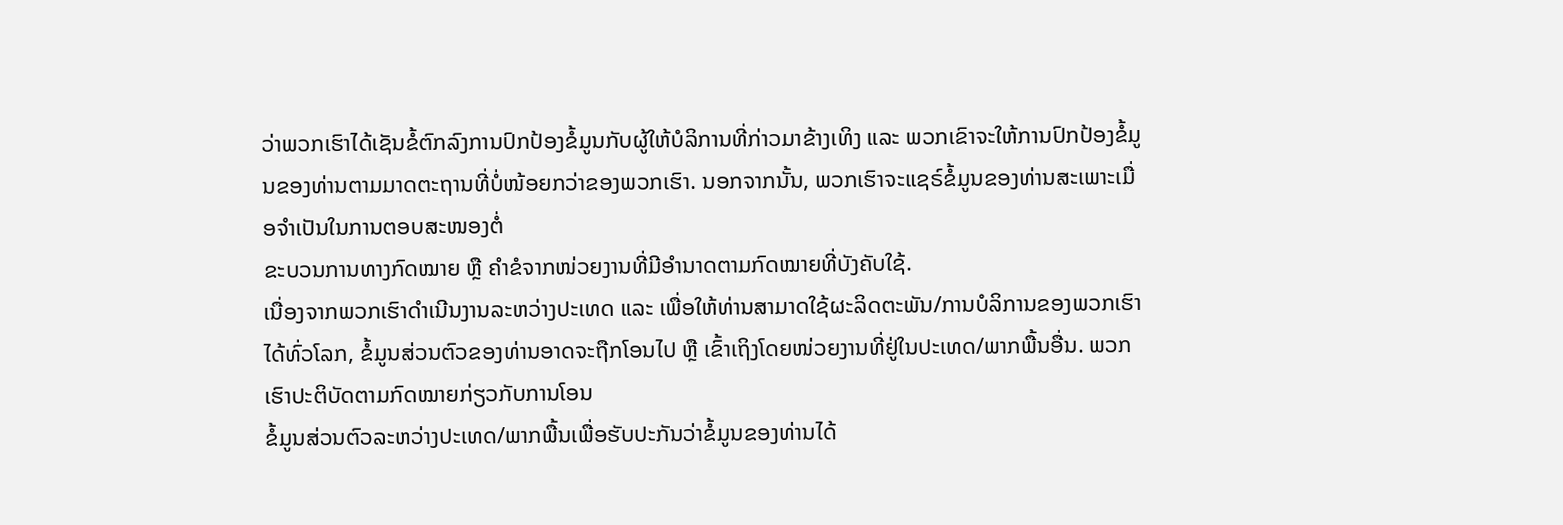ວ່າພວກເຮົາໄດ້ເຊັນຂໍ້ຕົກລົງການປົກປ້ອງຂໍ້ມູນກັບຜູ້ໃຫ້ບໍລິການທີ່ກ່າວມາຂ້າງເທິງ ແລະ ພວກເຂົາຈະໃຫ້ການປົກປ້ອງຂໍ້ມູນຂອງທ່ານຕາມມາດຕະຖານທີ່ບໍ່ໜ້ອຍກວ່າຂອງພວກເຮົາ. ນອກຈາກນັ້ນ, ພວກເຮົາຈະແຊຣ໌ຂໍ້ມູນຂອງທ່ານສະເພາະເມື່ອຈຳເປັນໃນການຕອບສະໜອງຕໍ່
ຂະບວນການທາງກົດໝາຍ ຫຼື ຄຳຂໍຈາກໜ່ວຍງານທີ່ມີອຳນາດຕາມກົດໝາຍທີ່ບັງຄັບໃຊ້.
ເນື່ອງຈາກພວກເຮົາດຳເນີນງານລະຫວ່າງປະເທດ ແລະ ເພື່ອໃຫ້ທ່ານສາມາດໃຊ້ຜະລິດຕະພັນ/ການບໍລິການຂອງພວກເຮົາໄດ້ທົ່ວໂລກ, ຂໍ້ມູນສ່ວນຕົວຂອງທ່ານອາດຈະຖືກໂອນໄປ ຫຼື ເຂົ້າເຖິງໂດຍໜ່ວຍງານທີ່ຢູ່ໃນປະເທດ/ພາກພື້ນອື່ນ. ພວກເຮົາປະຕິບັດຕາມກົດໝາຍກ່ຽວກັບການໂອນ
ຂໍ້ມູນສ່ວນຕົວລະຫວ່າງປະເທດ/ພາກພື້ນເພື່ອຮັບປະກັນວ່າຂໍ້ມູນຂອງທ່ານໄດ້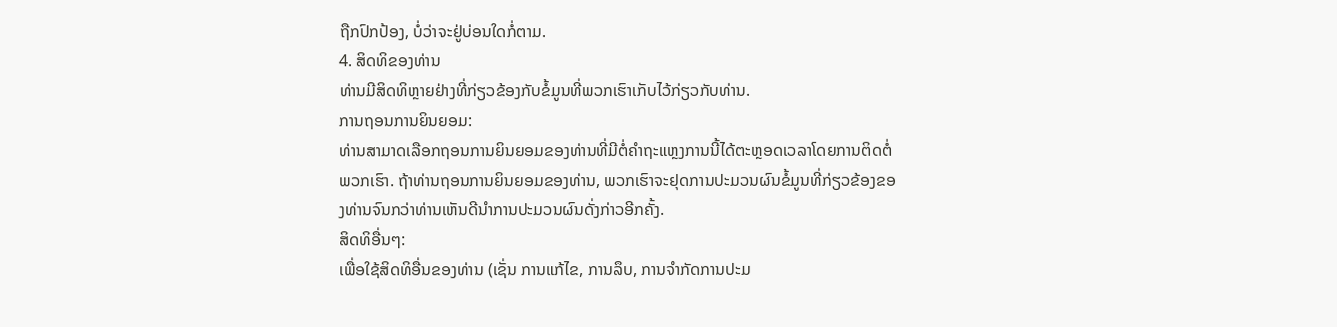ຖືກປົກປ້ອງ, ບໍ່ວ່າຈະຢູ່ບ່ອນໃດກໍ່ຕາມ.
4. ສິດທິຂອງທ່ານ
ທ່ານມີສິດທິຫຼາຍຢ່າງທີ່ກ່ຽວຂ້ອງກັບຂໍ້ມູນທີ່ພວກເຮົາເກັບໄວ້ກ່ຽວກັບທ່ານ.
ການຖອນການຍິນຍອມ:
ທ່ານສາມາດເລືອກຖອນການຍິນຍອມຂອງທ່ານທີ່ມີຕໍ່ຄຳຖະແຫຼງການນີ້ໄດ້ຕະຫຼອດເວລາໂດຍການຕິດຕໍ່ພວກເຮົາ. ຖ້າທ່ານຖອນການຍິນຍອມຂອງທ່ານ, ພວກເຮົາຈະຢຸດການປະມວນຜົນຂໍ້ມູນທີ່ກ່ຽວຂ້ອງຂອງທ່ານຈົນກວ່າທ່ານເຫັນດີນຳການປະມວນຜົນດັ່ງກ່າວອີກຄັ້ງ.
ສິດທິອື່ນໆ:
ເພື່ອໃຊ້ສິດທິອື່ນຂອງທ່ານ (ເຊັ່ນ ການແກ້ໄຂ, ການລຶບ, ການຈຳກັດການປະມ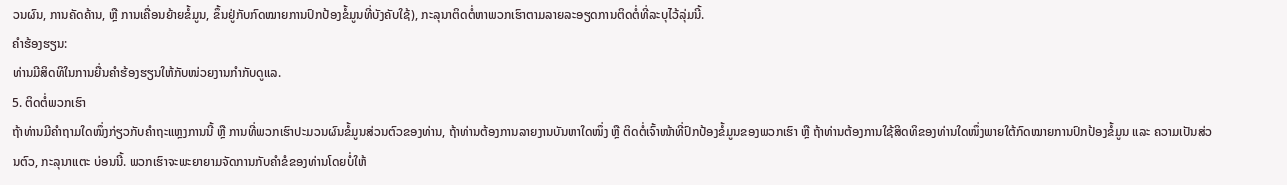ວນຜົນ, ການຄັດຄ້ານ, ຫຼື ການເຄື່ອນຍ້າຍຂໍ້ມູນ, ຂຶ້ນຢູ່ກັບກົດໝາຍການປົກປ້ອງຂໍ້ມູນທີ່ບັງຄັບໃຊ້), ກະລຸນາຕິດຕໍ່ຫາພວກເຮົາຕາມລາຍລະອຽດການຕິດຕໍ່ທີ່ລະບຸໄວ້ລຸ່ມນີ້.
ຄຳຮ້ອງຮຽນ:
ທ່ານມີສິດທິໃນການຍື່ນຄຳຮ້ອງຮຽນໃຫ້ກັບໜ່ວຍງານກຳກັບດູແລ.
5. ຕິດຕໍ່ພວກເຮົາ
ຖ້າທ່ານມີຄຳຖາມໃດໜຶ່ງກ່ຽວກັບຄຳຖະແຫຼງການນີ້ ຫຼື ການທີ່ພວກເຮົາປະມວນຜົນຂໍ້ມູນສ່ວນຕົວຂອງທ່ານ, ຖ້າທ່ານຕ້ອງການລາຍງານບັນຫາໃດໜຶ່ງ ຫຼື ຕິດຕໍ່ເຈົ້າໜ້າທີ່ປົກປ້ອງຂໍ້ມູນຂອງພວກເຮົາ ຫຼື ຖ້າທ່ານຕ້ອງການໃຊ້ສິດທິຂອງທ່ານໃດໜຶ່ງພາຍໃຕ້ກົດໝາຍການປົກປ້ອງຂໍ້ມູນ ແລະ ຄວາມເປັນສ່ວນຕົວ, ກະລຸນາແຕະ ບ່ອນນີ້. ພວກເຮົາຈະພະຍາຍາມຈັດການກັບຄຳຂໍຂອງທ່ານໂດຍບໍ່ໃຫ້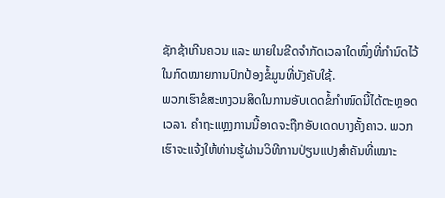ຊັກຊ້າເກີນຄວນ ແລະ ພາຍໃນຂີດຈຳກັດເວລາໃດໜຶ່ງທີ່ກຳນົດໄວ້ໃນກົດໝາຍການປົກປ້ອງຂໍ້ມູນທີ່ບັງຄັບໃຊ້.
ພວກເຮົາຂໍສະຫງວນສິດໃນການອັບເດດຂໍ້ກຳໜົດນີ້ໄດ້ຕະຫຼອດເວລາ. ຄຳຖະແຫຼງການນີ້ອາດຈະຖືກອັບເດດບາງຄັ້ງຄາວ. ພວກເຮົາຈະແຈ້ງໃຫ້ທ່ານຮູ້ຜ່ານວິທີການປ່ຽນແປງສຳຄັນທີ່ເໝາະ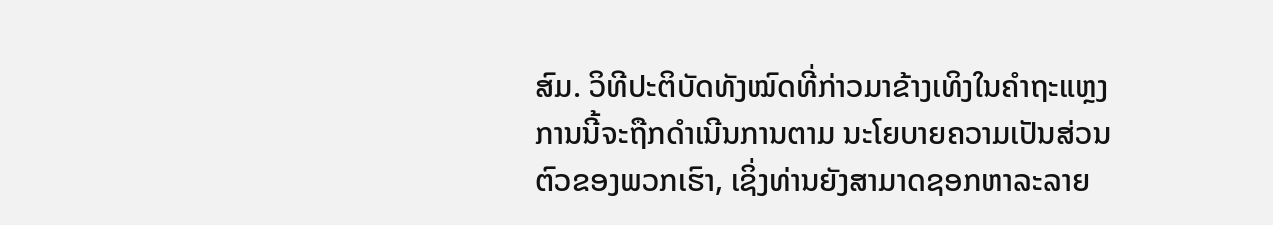ສົມ. ວິທີປະຕິບັດທັງໝົດທີ່ກ່າວມາຂ້າງເທິງໃນຄຳຖະແຫຼງການນີ້ຈະຖືກດຳເນີນການຕາມ ນະໂຍບາຍຄວາມເປັນສ່ວນຕົວຂອງພວກເຮົາ, ເຊິ່ງທ່ານຍັງສາມາດຊອກຫາລະລາຍ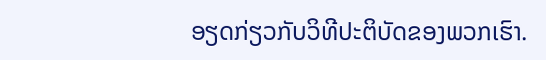ອຽດກ່ຽວກັບວິທີປະຕິບັດຂອງພວກເຮົາ.